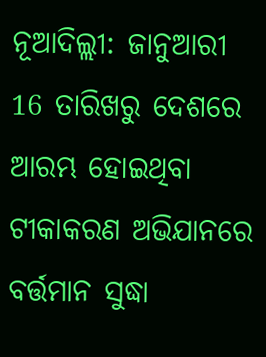ନୂଆଦିଲ୍ଲୀ: ଜାନୁଆରୀ 16 ତାରିଖରୁ ଦେଶରେ ଆରମ୍ଭ ହୋଇଥିବା ଟୀକାକରଣ ଅଭିଯାନରେ ବର୍ତ୍ତମାନ ସୁଦ୍ଧା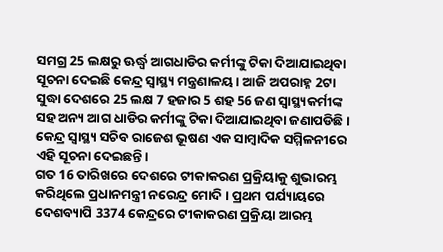ସମଗ୍ର 25 ଲକ୍ଷରୁ ଊର୍ଦ୍ଧ୍ବ ଆଗଧାଡିର କର୍ମୀଙ୍କୁ ଟିକା ଦିଆଯାଇଥିବା ସୂଚନା ଦେଇଛି କେନ୍ଦ୍ର ସ୍ବାସ୍ଥ୍ୟ ମନ୍ତ୍ରଣାଳୟ । ଆଜି ଅପରାହ୍ନ 2ଟା ସୁଦ୍ଧା ଦେଶରେ 25 ଲକ୍ଷ 7 ହଜାର 5 ଶହ 56 ଜଣ ସ୍ବାସ୍ଥ୍ୟକର୍ମୀଙ୍କ ସହ ଅନ୍ୟ ଆଗ ଧାଡିର କର୍ମୀଙ୍କୁ ଟିକା ଦିଆଯାଇଥିବା ଜଣାପଡିଛି। କେନ୍ଦ୍ର ସ୍ବାସ୍ଥ୍ୟ ସଚିବ ରାଜେଶ ଭୂଷଣ ଏକ ସାମ୍ବାଦିକ ସମ୍ମିଳନୀରେ ଏହି ସୂଚନା ଦେଇଛନ୍ତି।
ଗତ 16 ତାରିଖରେ ଦେଶରେ ଟୀକାକରଣ ପ୍ରକ୍ରିୟାକୁ ଶୁଭାରମ୍ଭ କରିଥିଲେ ପ୍ରଧାନମନ୍ତ୍ରୀ ନରେନ୍ଦ୍ର ମୋଦି । ପ୍ରଥମ ପର୍ଯ୍ୟାୟରେ ଦେଶବ୍ୟାପି 3374 କେନ୍ଦ୍ରରେ ଟୀକାକରଣ ପ୍ରକ୍ରିୟା ଆରମ୍ଭ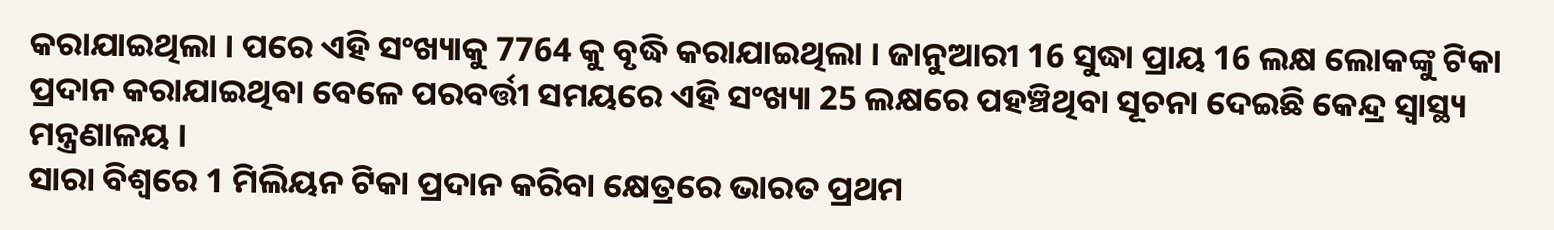କରାଯାଇଥିଲା । ପରେ ଏହି ସଂଖ୍ୟାକୁ 7764 କୁ ବୃଦ୍ଧି କରାଯାଇଥିଲା । ଜାନୁଆରୀ 16 ସୁଦ୍ଧା ପ୍ରାୟ 16 ଲକ୍ଷ ଲୋକଙ୍କୁ ଟିକା ପ୍ରଦାନ କରାଯାଇଥିବା ବେଳେ ପରବର୍ତ୍ତୀ ସମୟରେ ଏହି ସଂଖ୍ୟା 25 ଲକ୍ଷରେ ପହଞ୍ଚିଥିବା ସୂଚନା ଦେଇଛି କେନ୍ଦ୍ର ସ୍ବାସ୍ଥ୍ୟ ମନ୍ତ୍ରଣାଳୟ ।
ସାରା ବିଶ୍ବରେ 1 ମିଲିୟନ ଟିକା ପ୍ରଦାନ କରିବା କ୍ଷେତ୍ରରେ ଭାରତ ପ୍ରଥମ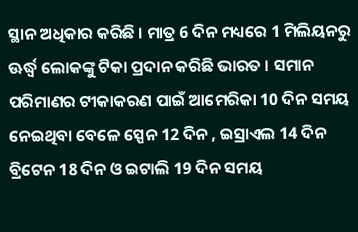ସ୍ଥାନ ଅଧିକାର କରିଛି । ମାତ୍ର 6 ଦିନ ମଧ୍ୟରେ 1 ମିଲିୟନରୁ ଊର୍ଦ୍ଧ୍ବ ଲୋକଙ୍କୁ ଟିକା ପ୍ରଦାନ କରିଛି ଭାରତ । ସମାନ ପରିମାଣର ଟୀକାକରଣ ପାଇଁ ଆମେରିକା 10 ଦିନ ସମୟ ନେଇଥିବା ବେଳେ ସ୍ପେନ 12 ଦିନ , ଇସ୍ରାଏଲ 14 ଦିନ ବ୍ରିଟେନ 18 ଦିନ ଓ ଇଟାଲି 19 ଦିନ ସମୟ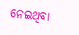ନେଇଥିବା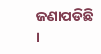ଜଣାପଡିଛି ।